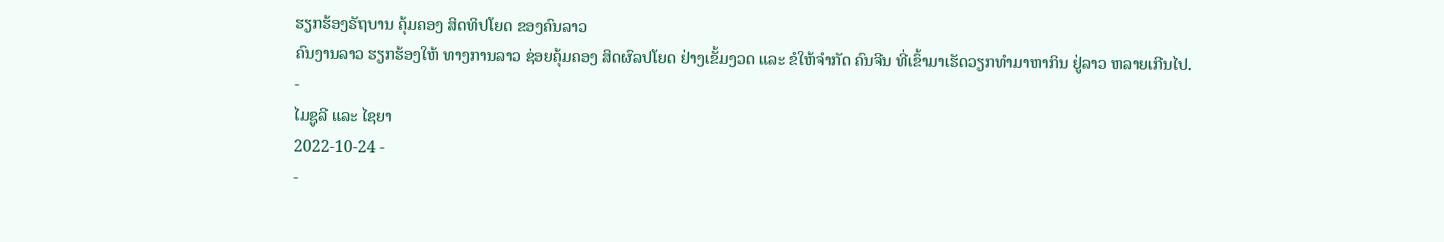ຮຽກຮ້ອງຣັຖບານ ຄຸ້ມຄອງ ສິດທິປໂຍດ ຂອງຄົນລາວ
ຄົນງານລາວ ຮຽກຮ້ອງໃຫ້ ທາງການລາວ ຊ່ອຍຄຸ້ມຄອງ ສິດຜົລປໂຍດ ຢ່າງເຂັ້ມງວດ ແລະ ຂໍໃຫ້ຈຳກັດ ຄົນຈີນ ທີ່ເຂົ້າມາເຮັດວຽກທຳມາຫາກິນ ຢູ່ລາວ ຫລາຍເກີນໄປ.
-
ໄມຊູລີ ແລະ ໄຊຍາ
2022-10-24 -
-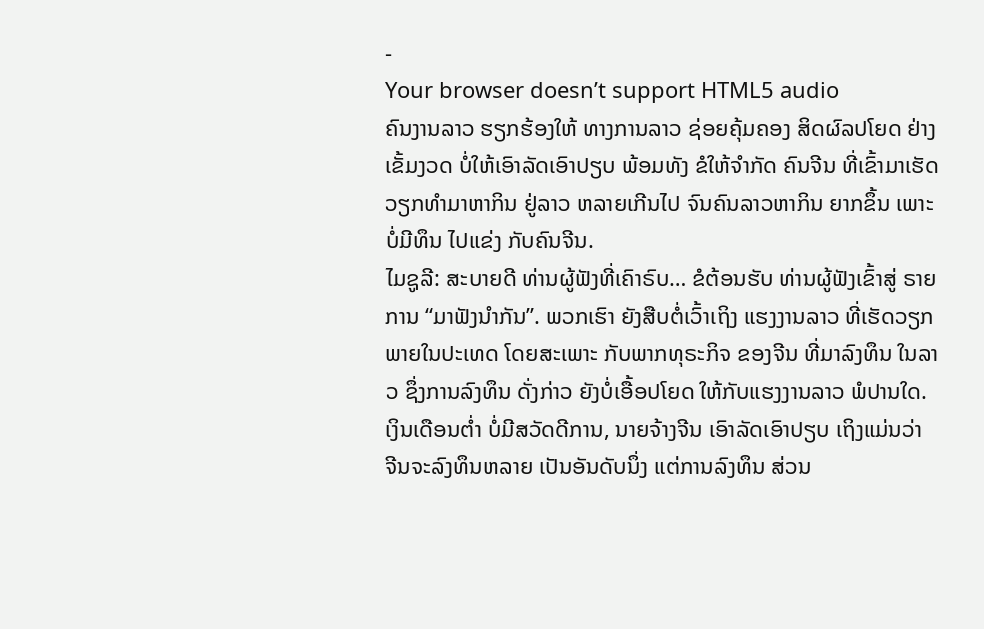-
Your browser doesn’t support HTML5 audio
ຄົນງານລາວ ຮຽກຮ້ອງໃຫ້ ທາງການລາວ ຊ່ອຍຄຸ້ມຄອງ ສິດຜົລປໂຍດ ຢ່າງເຂັ້ມງວດ ບໍ່ໃຫ້ເອົາລັດເອົາປຽບ ພ້ອມທັງ ຂໍໃຫ້ຈຳກັດ ຄົນຈີນ ທີ່ເຂົ້າມາເຮັດວຽກທຳມາຫາກິນ ຢູ່ລາວ ຫລາຍເກີນໄປ ຈົນຄົນລາວຫາກິນ ຍາກຂຶ້ນ ເພາະບໍ່ມີທຶນ ໄປແຂ່ງ ກັບຄົນຈີນ.
ໄມຊູລີ: ສະບາຍດີ ທ່ານຜູ້ຟັງທີ່ເຄົາຣົບ… ຂໍຕ້ອນຮັບ ທ່ານຜູ້ຟັງເຂົ້າສູ່ ຣາຍການ “ມາຟັງນໍາກັນ”. ພວກເຮົາ ຍັງສືບຕໍ່ເວົ້າເຖິງ ແຮງງານລາວ ທີ່ເຮັດວຽກ ພາຍໃນປະເທດ ໂດຍສະເພາະ ກັບພາກທຸຣະກິຈ ຂອງຈີນ ທີ່ມາລົງທຶນ ໃນລາວ ຊຶ່ງການລົງທຶນ ດັ່ງກ່າວ ຍັງບໍ່ເອື້ອປໂຍດ ໃຫ້ກັບແຮງງານລາວ ພໍປານໃດ. ເງິນເດືອນຕໍ່າ ບໍ່ມີສວັດດີການ, ນາຍຈ້າງຈີນ ເອົາລັດເອົາປຽບ ເຖິງແມ່ນວ່າ ຈີນຈະລົງທຶນຫລາຍ ເປັນອັນດັບນຶ່ງ ແຕ່ການລົງທຶນ ສ່ວນ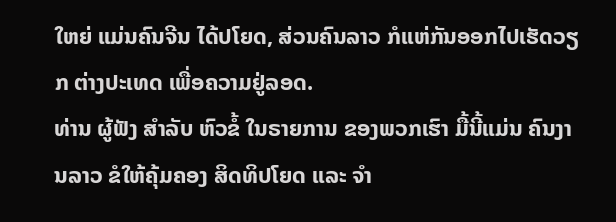ໃຫຍ່ ແມ່ນຄົນຈີນ ໄດ້ປໂຍດ, ສ່ວນຄົນລາວ ກໍແຫ່ກັນອອກໄປເຮັດວຽກ ຕ່າງປະເທດ ເພື່ອຄວາມຢູ່ລອດ.
ທ່ານ ຜູ້ຟັງ ສຳລັບ ຫົວຂໍ້ ໃນຣາຍການ ຂອງພວກເຮົາ ມື້ນີ້ແມ່ນ ຄົນງານລາວ ຂໍໃຫ້ຄຸ້ມຄອງ ສິດທິປໂຍດ ແລະ ຈຳ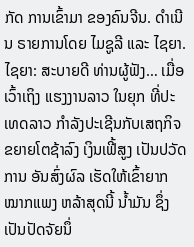ກັດ ການເຂົ້າມາ ຂອງຄົນຈີນ. ດຳເນີນ ຣາຍການໂດຍ ໄມຊູລີ ແລະ ໄຊຍາ.
ໄຊຍາ: ສະບາຍດີ ທ່ານຜູ້ຟັງ… ເມື່ອເວົ້າເຖິງ ແຮງງານລາວ ໃນຍຸກ ທີ່ປະເທດລາວ ກຳລັງປະເຊີນກັບເສຖກິຈ ຂຍາຍໂຕຊ້າລົງ ເງິນເຟີ້ສູງ ເປັນປວັດການ ອັນສົ່ງຜົລ ເຮັດໃຫ້ເຂົ້າຍາກ ໝາກແພງ ຫລ້າສຸດນີ້ ນໍ້າມັນ ຊຶ່ງເປັນປັດຈັຍນຶ່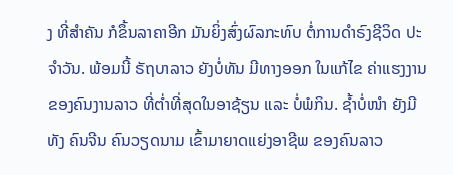ງ ທີ່ສຳຄັນ ກໍຂຶ້ນລາຄາອີກ ມັນຍິ່ງສົ່ງຜົລກະທົບ ຕໍ່ການດຳຣົງຊີວິດ ປະຈຳວັນ. ພ້ອມນີ້ ຣັຖບາລາວ ຍັງບໍ່ທັນ ມີທາງອອກ ໃນແກ້ໄຂ ຄ່າແຮງງານ ຂອງຄົນງານລາວ ທີ່ຕໍ່າທີ່ສຸດໃນອາຊ້ຽນ ແລະ ບໍ່ພໍກິນ. ຊໍ້າບໍ່ໜໍາ ຍັງມີທັງ ຄົນຈີນ ຄົນວຽດນາມ ເຂົ້າມາຍາດແຍ່ງອາຊີພ ຂອງຄົນລາວ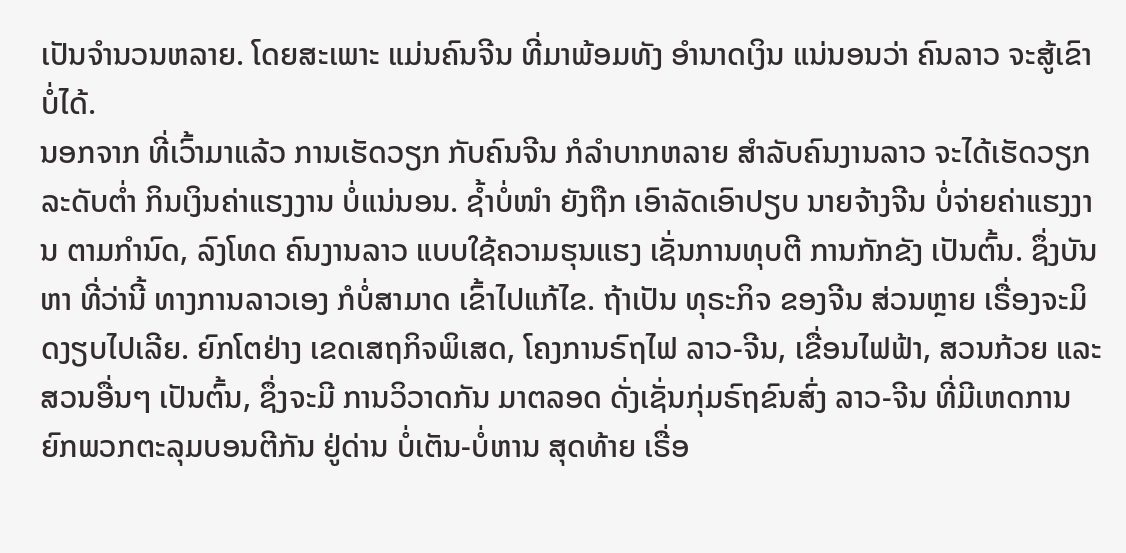ເປັນຈຳນວນຫລາຍ. ໂດຍສະເພາະ ແມ່ນຄົນຈີນ ທີ່ມາພ້ອມທັງ ອຳນາດເງິນ ແນ່ນອນວ່າ ຄົນລາວ ຈະສູ້ເຂົາບໍ່ໄດ້.
ນອກຈາກ ທີ່ເວົ້າມາແລ້ວ ການເຮັດວຽກ ກັບຄົນຈີນ ກໍລຳບາກຫລາຍ ສຳລັບຄົນງານລາວ ຈະໄດ້ເຮັດວຽກ ລະດັບຕໍ່າ ກິນເງິນຄ່າແຮງງານ ບໍ່ແນ່ນອນ. ຊໍ້າບໍ່ໜໍາ ຍັງຖືກ ເອົາລັດເອົາປຽບ ນາຍຈ້າງຈີນ ບໍ່ຈ່າຍຄ່າແຮງງານ ຕາມກຳນົດ, ລົງໂທດ ຄົນງານລາວ ແບບໃຊ້ຄວາມຮຸນແຮງ ເຊັ່ນການທຸບຕີ ການກັກຂັງ ເປັນຕົ້ນ. ຊຶ່ງບັນຫາ ທີ່ວ່ານີ້ ທາງການລາວເອງ ກໍບໍ່ສາມາດ ເຂົ້າໄປແກ້ໄຂ. ຖ້າເປັນ ທຸຣະກິຈ ຂອງຈີນ ສ່ວນຫຼາຍ ເຣື່ອງຈະມິດງຽບໄປເລີຍ. ຍົກໂຕຢ່າງ ເຂດເສຖກິຈພິເສດ, ໂຄງການຣົຖໄຟ ລາວ-ຈີນ, ເຂື່ອນໄຟຟ້າ, ສວນກ້ວຍ ແລະ ສວນອື່ນໆ ເປັນຕົ້ນ, ຊຶ່ງຈະມີ ການວິວາດກັນ ມາຕລອດ ດັ່ງເຊັ່ນກຸ່ມຣົຖຂົນສົ່ງ ລາວ-ຈີນ ທີ່ມີເຫດການ ຍົກພວກຕະລຸມບອນຕີກັນ ຢູ່ດ່ານ ບໍ່ເຕັນ-ບໍ່ຫານ ສຸດທ້າຍ ເຣື່ອ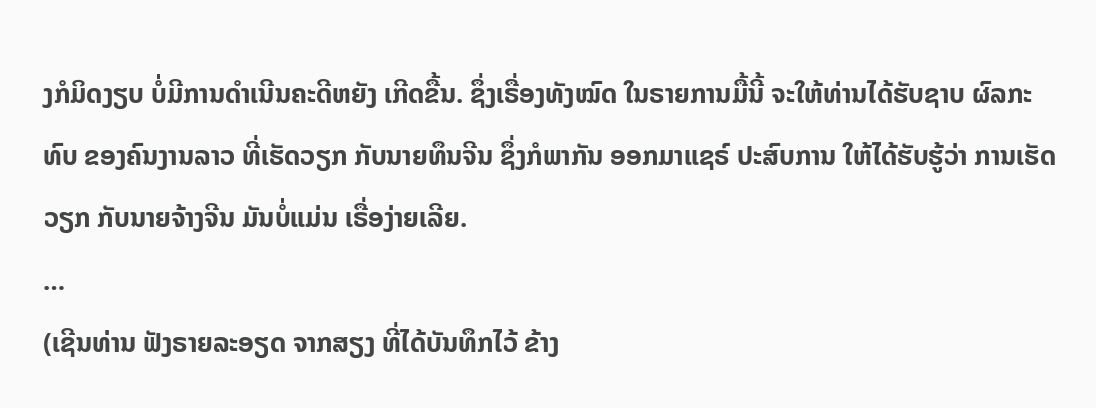ງກໍມິດງຽບ ບໍ່ມີການດຳເນີນຄະດີຫຍັງ ເກີດຂື້ນ. ຊຶ່ງເຣື່ອງທັງໝົດ ໃນຣາຍການມື້ນີ້ ຈະໃຫ້ທ່ານໄດ້ຮັບຊາບ ຜົລກະທົບ ຂອງຄົນງານລາວ ທີ່ເຮັດວຽກ ກັບນາຍທຶນຈີນ ຊຶ່ງກໍພາກັນ ອອກມາແຊຣ໌ ປະສົບການ ໃຫ້ໄດ້ຮັບຮູ້ວ່າ ການເຮັດວຽກ ກັບນາຍຈ້າງຈີນ ມັນບໍ່ແມ່ນ ເຣື່ອງ່າຍເລີຍ.
…
(ເຊີນທ່ານ ຟັງຣາຍລະອຽດ ຈາກສຽງ ທີ່ໄດ້ບັນທຶກໄວ້ ຂ້າງ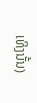ເທິງນັ້ນ)